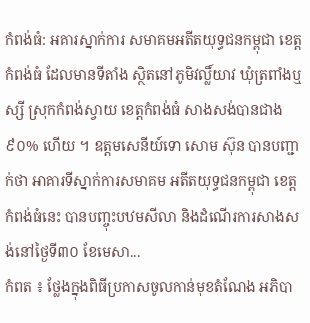កំពង់ធំ: អគារស្នាក់ការ សមាគមអតីតយុទ្ធជនកម្ពុជា ខេត្តកំពង់ធំ ដែលមានទីតាំង ស្ថិតនៅភូមិវល្លិ៍យាវ ឃុំត្រពាំងឬស្សី ស្រុកកំពង់ស្វាយ ខេត្តកំពង់ធំ សាងសង់បានជាង៩០% ហើយ ។ ឧត្តមសេនីយ៍ទោ សោម ស៊ុន បានបញ្ជាក់ថា អាគារទីស្នាក់ការសមាគម អតីតយុទ្ធជនកម្ពុជា ខេត្តកំពង់ធំនេះ បានបញ្ចុះបឋមសីលា និងដំណើរការសាងសង់នៅថ្ងៃទី៣០ ខែមេសា...
កំពត ៖ ថ្លែងក្នុងពិធីប្រកាសចូលកាន់មុខតំណែង អភិបា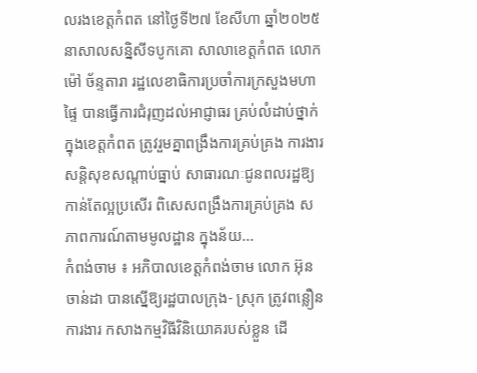លរងខេត្តកំពត នៅថ្ងៃទី២៧ ខែសីហា ឆ្នាំ២០២៥ នាសាលសន្និសីទបូកគោ សាលាខេត្តកំពត លោក ម៉ៅ ច័ន្ទតារា រដ្ឋលេខាធិការប្រចាំការក្រសួងមហាផ្ទៃ បានធ្វើការជំរុញដល់អាជ្ញាធរ គ្រប់លំដាប់ថ្នាក់ ក្នុងខេត្តកំពត ត្រូវរួមគ្នាពង្រឹងការគ្រប់គ្រង ការងារសន្តិសុខសណ្តាប់ធ្នាប់ សាធារណៈជូនពលរដ្ឋឱ្យកាន់តែល្អប្រសើរ ពិសេសពង្រឹងការគ្រប់គ្រង សភាពការណ៍តាមមូលដ្ឋាន ក្នុងន័យ...
កំពង់ចាម ៖ អភិបាលខេត្តកំពង់ចាម លោក អ៊ុន ចាន់ដា បានស្នើឱ្យរដ្ឋបាលក្រុង- ស្រុក ត្រូវពន្លឿនការងារ កសាងកម្មវិធីវិនិយោគរបស់ខ្លួន ដើ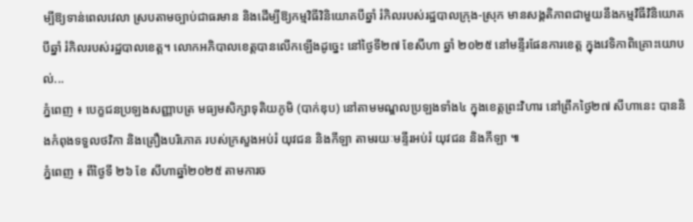ម្បីឱ្យទាន់ពេលវេលា ស្របតាមច្បាប់ជាធរមាន និងដើម្បីឱ្យកម្មវិធីវិនិយោគបីឆ្នាំ រំកិលរបស់រដ្ឋបាលក្រុង-ស្រុក មានសង្គតិភាពជាមួយនឹងកម្មវិធីវិនិយោគបីឆ្នាំ រំកិលរបស់រដ្ឋបាលខេត្ត។ លោកអភិបាលខេត្តបានលើកឡើងដូច្នេះ នៅថ្ងៃទី២៧ ខែសីហា ឆ្នាំ ២០២៥ នៅមន្ទីរផែនការខេត្ត ក្នុងវេទិកាពិគ្រោះយោបល់...
ភ្នំពេញ ៖ បេក្ខជនប្រឡងសញ្ញាបត្រ មធ្យមសិក្សាទុតិយភូមិ (បាក់ឌុប) នៅតាមមណ្ឌលប្រឡងទាំង៤ ក្នុងខេត្តព្រះវិហារ នៅព្រឹកថ្ងៃ២៧ សីហានេះ បាននិងកំពុងទទួលថវិកា និងគ្រឿងបរិភោគ របស់ក្រសួងអប់រំ យុវជន និងកីឡា តាមរយៈមន្ទីរអប់រំ យុវជន និងកីឡា ៕
ភ្នំពេញ ៖ ពីថ្ងៃទី ២៦ ខែ សីហាឆ្នាំ២០២៥ តាមការច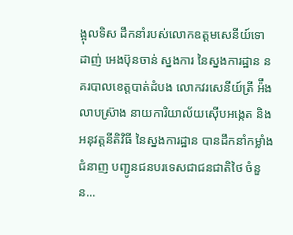ង្អុលទិស ដឹកនាំរបស់លោកឧត្តមសេនីយ៍ទោ ដាញ់ អេងប៊ុនចាន់ ស្នងការ នៃស្នងការដ្ឋាន នគរបាលខេត្តបាត់ដំបង លោកវរសេនីយ៍ត្រី អ៉ឹង លាបស្រ៊ាង នាយការិយាល័យស៊ើបអង្កេត និងអនុវត្តនីតិវិធី នៃស្នងការដ្ឋាន បានដឹកនាំកម្លាំងជំនាញ បញ្ជូនជនបរទេសជាជនជាតិថៃ ចំនួន...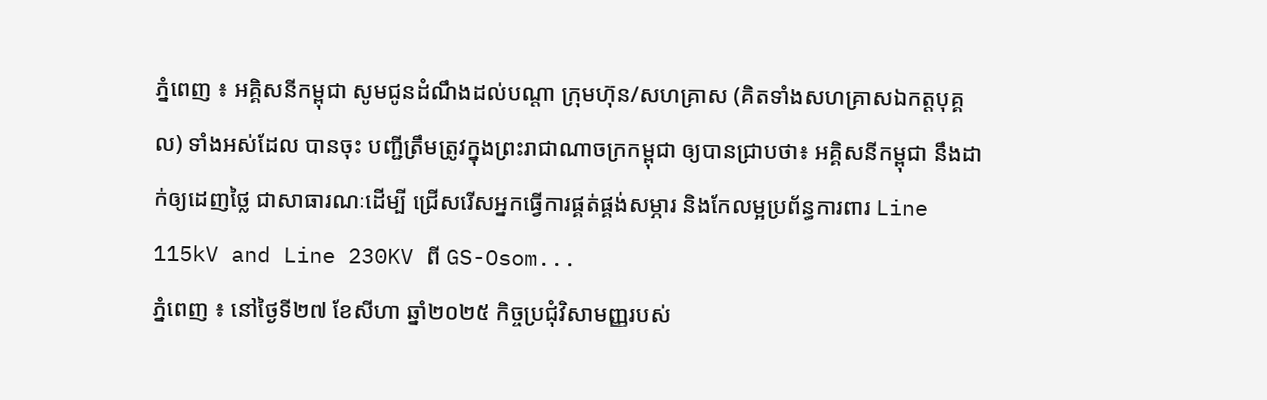ភ្នំពេញ ៖ អគ្គិសនីកម្ពុជា សូមជូនដំណឹងដល់បណ្តា ក្រុមហ៊ុន/សហគ្រាស (គិតទាំងសហគ្រាសឯកត្តបុគ្គល) ទាំងអស់ដែល បានចុះ បញ្ជីត្រឹមត្រូវក្នុងព្រះរាជាណាចក្រកម្ពុជា ឲ្យបានជ្រាបថា៖ អគ្គិសនីកម្ពុជា នឹងដាក់ឲ្យដេញថ្លៃ ជាសាធារណៈដើម្បី ជ្រើសរើសអ្នកធ្វើការផ្គត់ផ្គង់សម្ភារ និងកែលម្អប្រព័ន្ធការពារ Line 115kV and Line 230KV ពី GS-Osom...
ភ្នំពេញ ៖ នៅថ្ងៃទី២៧ ខែសីហា ឆ្នាំ២០២៥ កិច្ចប្រជុំវិសាមញ្ញរបស់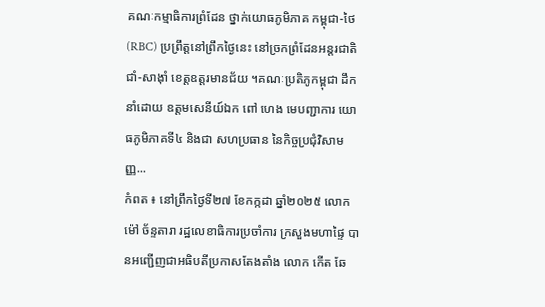គណៈកម្មាធិការព្រំដែន ថ្នាក់យោធភូមិភាគ កម្ពុជា-ថៃ (RBC) ប្រព្រឹត្តនៅព្រឹកថ្ងៃនេះ នៅច្រកព្រំដែនអន្តរជាតិជាំ-សាង៉ាំ ខេត្តឧត្តរមានជ័យ ។គណៈប្រតិភូកម្ពុជា ដឹកនាំដោយ ឧត្តមសេនីយ៍ឯក ពៅ ហេង មេបញ្ជាការ យោធភូមិភាគទី៤ និងជា សហប្រធាន នៃកិច្ចប្រជុំវិសាមញ្ញ...
កំពត ៖ នៅព្រឹកថ្ងៃទី២៧ ខែកក្កដា ឆ្នាំ២០២៥ លោក ម៉ៅ ច័ន្ទតារា រដ្ឋលេខាធិការប្រចាំការ ក្រសួងមហាផ្ទៃ បានអញ្ជើញជាអធិបតីប្រកាសតែងតាំង លោក កើត ឆែ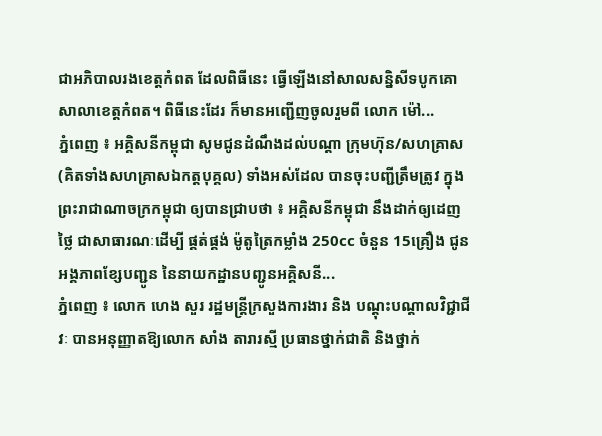ជាអភិបាលរងខេត្តកំពត ដែលពិធីនេះ ធ្វើឡើងនៅសាលសន្និសីទបូកគោ សាលាខេត្តកំពត។ ពិធីនេះដែរ ក៏មានអញ្ជើញចូលរួមពី លោក ម៉ៅ...
ភ្នំពេញ ៖ អគ្គិសនីកម្ពុជា សូមជូនដំណឹងដល់បណ្តា ក្រុមហ៊ុន/សហគ្រាស (គិតទាំងសហគ្រាសឯកត្តបុគ្គល) ទាំងអស់ដែល បានចុះបញ្ជីត្រឹមត្រូវ ក្នុងព្រះរាជាណាចក្រកម្ពុជា ឲ្យបានជ្រាបថា ៖ អគ្គិសនីកម្ពុជា នឹងដាក់ឲ្យដេញថ្លៃ ជាសាធារណៈដើម្បី ផ្គត់ផ្គង់ ម៉ូតូត្រៃកម្លាំង 250cc ចំនួន 15គ្រឿង ជូន អង្គភាពខ្សែបញ្ជូន នៃនាយកដ្ឋានបញ្ជូនអគ្គិសនី...
ភ្នំពេញ ៖ លោក ហេង សួរ រដ្ឋមន្ត្រីក្រសួងការងារ និង បណ្ដុះបណ្ដាលវិជ្ជាជីវៈ បានអនុញ្ញាតឱ្យលោក សាំង តារារស្មី ប្រធានថ្នាក់ជាតិ និងថ្នាក់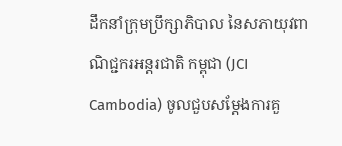ដឹកនាំក្រុមប្រឹក្សាភិបាល នៃសភាយុវពាណិជ្ជករអន្តរជាតិ កម្ពុជា (JCI Cambodia) ចូលជួបសម្ដែងការគួ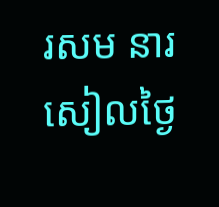រសម នារសៀលថ្ងៃ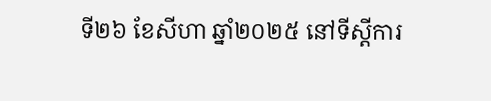ទី២៦ ខែសីហា ឆ្នាំ២០២៥ នៅទីស្ដីការ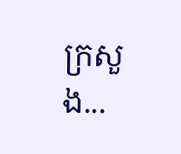ក្រសួង...